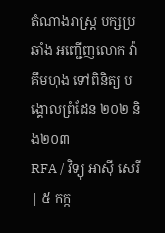តំណាងរាស្ត្រ បក្សប្រឆាំង អញ្ជើញលោក វ៉ា គឹមហុង ទៅពិនិត្យ បង្គោលព្រំដែន ២០២ និង២០៣
RFA / វិទ្យុ អាស៊ី សេរី | ៥ កក្ក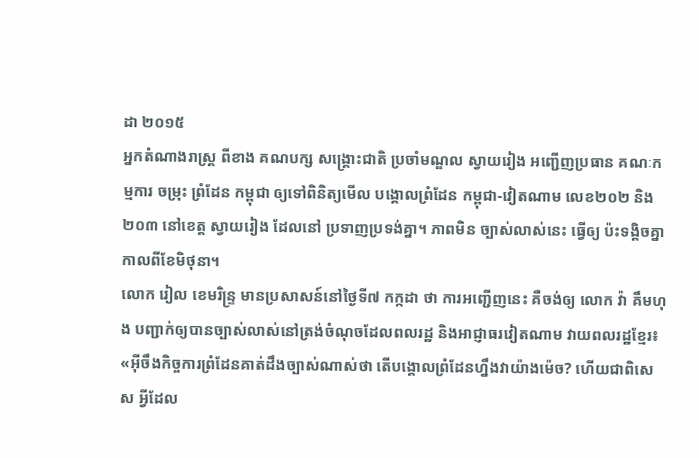ដា ២០១៥
អ្នកតំណាងរាស្ត្រ ពីខាង គណបក្ស សង្គ្រោះជាតិ ប្រចាំមណ្ឌល ស្វាយរៀង អញ្ជើញប្រធាន គណៈកម្មការ ចម្រុះ ព្រំដែន កម្ពុជា ឲ្យទៅពិនិត្យមើល បង្គោលព្រំដែន កម្ពុជា-វៀតណាម លេខ២០២ និង ២០៣ នៅខេត្ត ស្វាយរៀង ដែលនៅ ប្រទាញប្រទង់គ្នា។ ភាពមិន ច្បាស់លាស់នេះ ធ្វើឲ្យ ប៉ះទង្គិចគ្នា កាលពីខែមិថុនា។
លោក រៀល ខេមរិន្ទ្រ មានប្រសាសន៍នៅថ្ងៃទី៧ កក្កដា ថា ការអញ្ជើញនេះ គឺចង់ឲ្យ លោក វ៉ា គឹមហុង បញ្ជាក់ឲ្យបានច្បាស់លាស់នៅត្រង់ចំណុចដែលពលរដ្ឋ និងអាជ្ញាធរវៀតណាម វាយពលរដ្ឋខ្មែរ៖ «អ៊ីចឹងកិច្ចការព្រំដែនគាត់ដឹងច្បាស់ណាស់ថា តើបង្គោលព្រំដែនហ្នឹងវាយ៉ាងម៉េច? ហើយជាពិសេស អ្វីដែល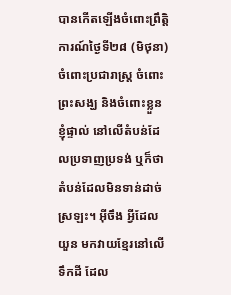បានកើតឡើងចំពោះព្រឹត្តិការណ៍ថ្ងៃទី២៨ (មិថុនា) ចំពោះប្រជារាស្ត្រ ចំពោះព្រះសង្ឃ និងចំពោះខ្លួនខ្ញុំផ្ទាល់ នៅលើតំបន់ដែលប្រទាញប្រទង់ ឬក៏ថាតំបន់ដែលមិនទាន់ដាច់ស្រឡះ។ អ៊ីចឹង អ្វីដែលយួន មកវាយខ្មែរនៅលើទឹកដី ដែល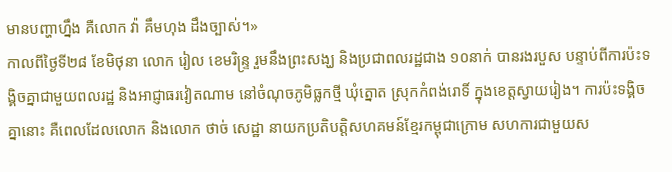មានបញ្ហាហ្នឹង គឺលោក វ៉ា គឹមហុង ដឹងច្បាស់។»
កាលពីថ្ងៃទី២៨ ខែមិថុនា លោក រៀល ខេមរិន្ទ្រ រួមនឹងព្រះសង្ឃ និងប្រជាពលរដ្ឋជាង ១០នាក់ បានរងរបួស បន្ទាប់ពីការប៉ះទង្គិចគ្នាជាមួយពលរដ្ឋ និងអាជ្ញាធរវៀតណាម នៅចំណុចភូមិធ្លកថ្មី ឃុំត្នោត ស្រុកកំពង់រោទិ៍ ក្នុងខេត្តស្វាយរៀង។ ការប៉ះទង្គិចគ្នានោះ គឺពេលដែលលោក និងលោក ថាច់ សេដ្ឋា នាយកប្រតិបត្តិសហគមន៍ខ្មែរកម្ពុជាក្រោម សហការជាមួយស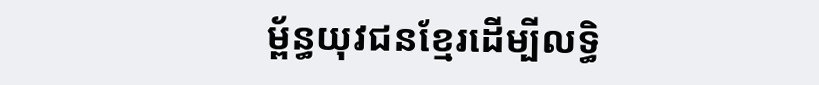ម្ព័ន្ធយុវជនខ្មែរដើម្បីលទ្ធិ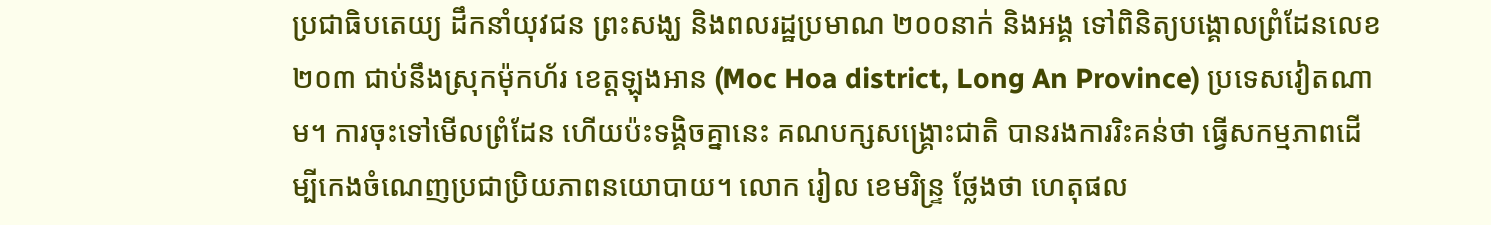ប្រជាធិបតេយ្យ ដឹកនាំយុវជន ព្រះសង្ឃ និងពលរដ្ឋប្រមាណ ២០០នាក់ និងអង្គ ទៅពិនិត្យបង្គោលព្រំដែនលេខ២០៣ ជាប់នឹងស្រុកម៉ុកហ័រ ខេត្តឡុងអាន (Moc Hoa district, Long An Province) ប្រទេសវៀតណាម។ ការចុះទៅមើលព្រំដែន ហើយប៉ះទង្គិចគ្នានេះ គណបក្សសង្គ្រោះជាតិ បានរងការរិះគន់ថា ធ្វើសកម្មភាពដើម្បីកេងចំណេញប្រជាប្រិយភាពនយោបាយ។ លោក រៀល ខេមរិន្ទ្រ ថ្លែងថា ហេតុផល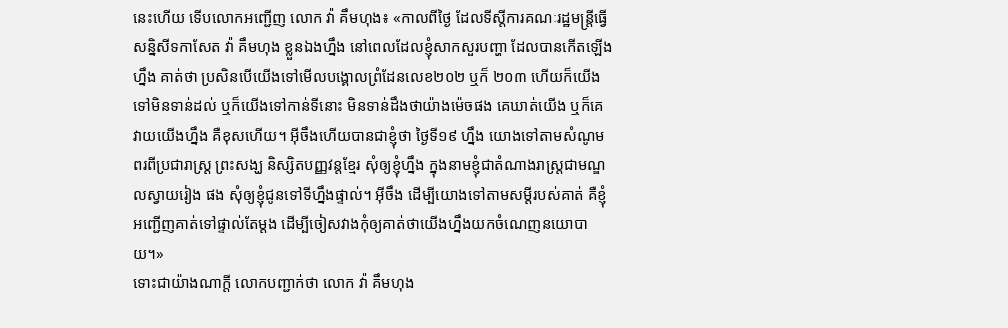នេះហើយ ទើបលោកអញ្ជើញ លោក វ៉ា គឹមហុង៖ «កាលពីថ្ងៃ ដែលទីស្ដីការគណៈរដ្ឋមន្ត្រីធ្វើសន្និសីទកាសែត វ៉ា គឹមហុង ខ្លួនឯងហ្នឹង នៅពេលដែលខ្ញុំសាកសួរបញ្ហា ដែលបានកើតឡើងហ្នឹង គាត់ថា ប្រសិនបើយើងទៅមើលបង្គោលព្រំដែនលេខ២០២ ឬក៏ ២០៣ ហើយក៏យើងទៅមិនទាន់ដល់ ឬក៏យើងទៅកាន់ទីនោះ មិនទាន់ដឹងថាយ៉ាងម៉េចផង គេឃាត់យើង ឬក៏គេវាយយើងហ្នឹង គឺខុសហើយ។ អ៊ីចឹងហើយបានជាខ្ញុំថា ថ្ងៃទី១៩ ហ្នឹង យោងទៅតាមសំណូមពរពីប្រជារាស្ត្រ ព្រះសង្ឃ និស្សិតបញ្ញវន្តខ្មែរ សុំឲ្យខ្ញុំហ្នឹង ក្នុងនាមខ្ញុំជាតំណាងរាស្ត្រជាមណ្ឌលស្វាយរៀង ផង សុំឲ្យខ្ញុំជូនទៅទីហ្នឹងផ្ទាល់។ អ៊ីចឹង ដើម្បីយោងទៅតាមសម្ដីរបស់គាត់ គឺខ្ញុំអញ្ជើញគាត់ទៅផ្ទាល់តែម្ដង ដើម្បីចៀសវាងកុំឲ្យគាត់ថាយើងហ្នឹងយកចំណេញនយោបាយ។»
ទោះជាយ៉ាងណាក្ដី លោកបញ្ជាក់ថា លោក វ៉ា គឹមហុង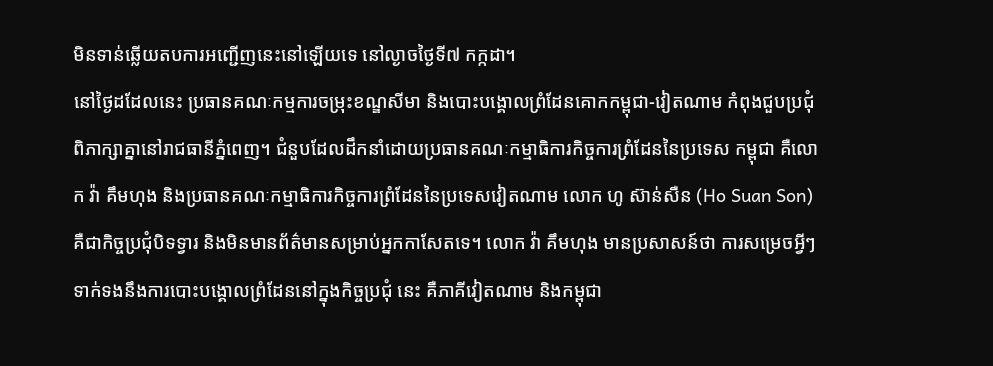មិនទាន់ឆ្លើយតបការអញ្ជើញនេះនៅឡើយទេ នៅល្ងាចថ្ងៃទី៧ កក្កដា។
នៅថ្ងៃដដែលនេះ ប្រធានគណៈកម្មការចម្រុះខណ្ឌសីមា និងបោះបង្គោលព្រំដែនគោកកម្ពុជា-វៀតណាម កំពុងជួបប្រជុំពិភាក្សាគ្នានៅរាជធានីភ្នំពេញ។ ជំនួបដែលដឹកនាំដោយប្រធានគណៈកម្មាធិការកិច្ចការព្រំដែននៃប្រទេស កម្ពុជា គឺលោក វ៉ា គឹមហុង និងប្រធានគណៈកម្មាធិការកិច្ចការព្រំដែននៃប្រទេសវៀតណាម លោក ហូ ស៊ាន់សឺន (Ho Suan Son) គឺជាកិច្ចប្រជុំបិទទ្វារ និងមិនមានព័ត៌មានសម្រាប់អ្នកកាសែតទេ។ លោក វ៉ា គឹមហុង មានប្រសាសន៍ថា ការសម្រេចអ្វីៗទាក់ទងនឹងការបោះបង្គោលព្រំដែននៅក្នុងកិច្ចប្រជុំ នេះ គឺភាគីវៀតណាម និងកម្ពុជា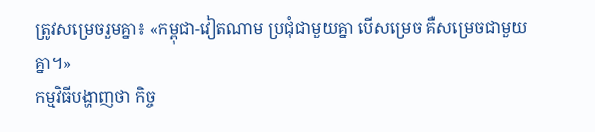ត្រូវសម្រេចរួមគ្នា៖ «កម្ពុជា-វៀតណាម ប្រជុំជាមួយគ្នា បើសម្រេច គឺសម្រេចជាមួយគ្នា។»
កម្មវិធីបង្ហាញថា កិច្ច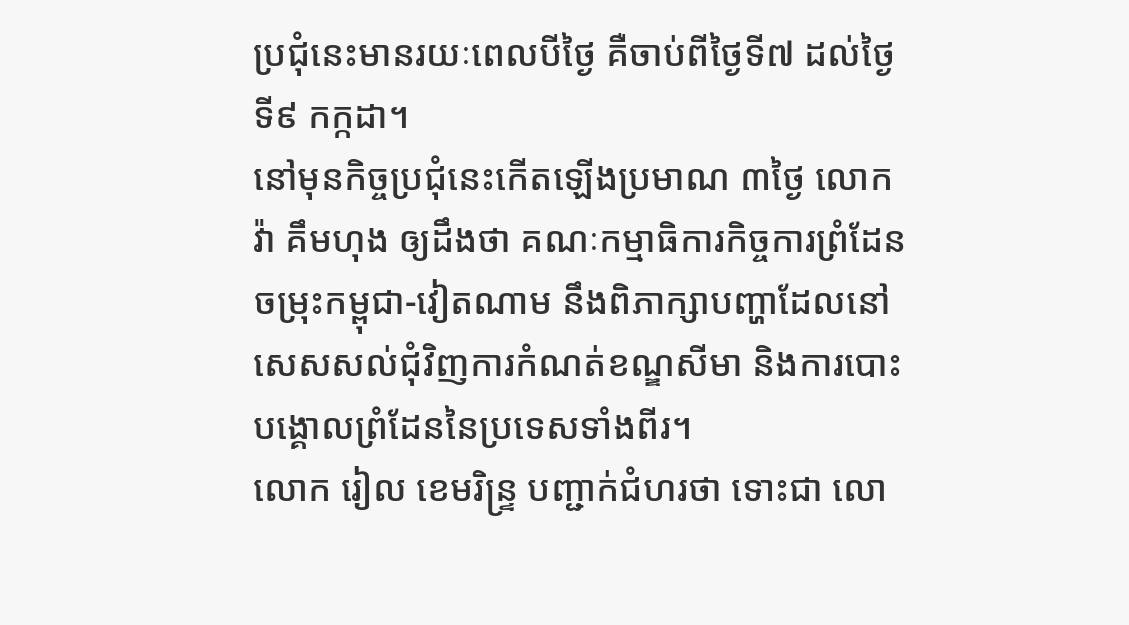ប្រជុំនេះមានរយៈពេលបីថ្ងៃ គឺចាប់ពីថ្ងៃទី៧ ដល់ថ្ងៃទី៩ កក្កដា។
នៅមុនកិច្ចប្រជុំនេះកើតឡើងប្រមាណ ៣ថ្ងៃ លោក វ៉ា គឹមហុង ឲ្យដឹងថា គណៈកម្មាធិការកិច្ចការព្រំដែនចម្រុះកម្ពុជា-វៀតណាម នឹងពិភាក្សាបញ្ហាដែលនៅសេសសល់ជុំវិញការកំណត់ខណ្ឌសីមា និងការបោះបង្គោលព្រំដែននៃប្រទេសទាំងពីរ។
លោក រៀល ខេមរិន្ទ្រ បញ្ជាក់ជំហរថា ទោះជា លោ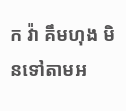ក វ៉ា គឹមហុង មិនទៅតាមអ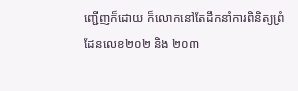ញ្ជើញក៏ដោយ ក៏លោកនៅតែដឹកនាំការពិនិត្យព្រំដែនលេខ២០២ និង ២០៣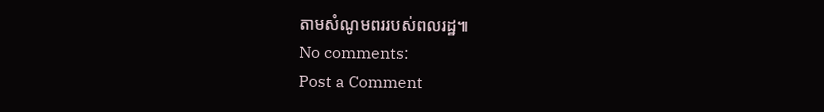តាមសំណូមពររបស់ពលរដ្ឋ៕
No comments:
Post a Comment